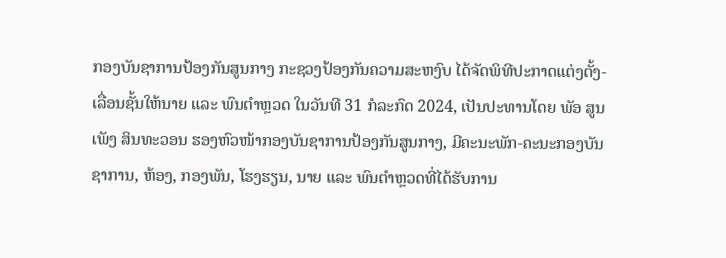ກອງບັນຊາການປ້ອງກັນສູນກາງ ກະຊວງປ້ອງກັນຄວາມສະຫງົບ ໄດ້ຈັດພິທີປະກາດແຕ່ງຕັ້ງ-ເລື່ອນຊັ້ນໃຫ້ນາຍ ແລະ ພົນຕໍາຫຼວດ ໃນວັນທີ 31 ກໍລະກົດ 2024, ເປັນປະທານໂດຍ ພັອ ສູນເພັງ ສິນທະວອນ ຮອງຫົວໜ້າກອງບັນຊາການປ້ອງກັນສູນກາງ, ມີຄະນະພັກ-ຄະນະກອງບັນຊາການ, ຫ້ອງ, ກອງພັນ, ໂຮງຮຽນ, ນາຍ ແລະ ພົນຕໍາຫຼວດທີ່ໄດ້ຮັບການ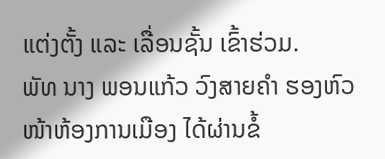ແຕ່ງຕັ້ງ ແລະ ເລື່ອນຊັ້ນ ເຂົ້າຮ່ວມ.
ພັທ ນາງ ພອນແກ້ວ ວົງສາຍຄໍາ ຮອງຫົວໜ້າຫ້ອງການເມືອງ ໄດ້ຜ່ານຂໍ້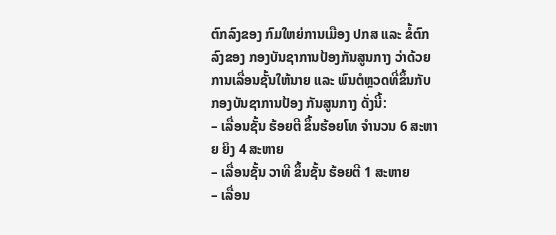ຕົກລົງຂອງ ກົມໃຫຍ່ການເມືອງ ປກສ ແລະ ຂໍ້ຕົກ ລົງຂອງ ກອງບັນຊາການປ້ອງກັນສູນກາງ ວ່າດ້ວຍການເລື່ອນຊັ້ນໃຫ້ນາຍ ແລະ ພົນຕໍຫຼວດທີ່ຂຶ້ນກັບ ກອງບັນຊາການປ້ອງ ກັນສູນກາງ ດັ່ງນີ້:
– ເລື່ອນຊັ້ນ ຮ້ອຍຕີ ຂຶ້ນຮ້ອຍໂທ ຈໍານວນ 6 ສະຫາຍ ຍິງ 4 ສະຫາຍ
– ເລື່ອນຊັ້ນ ວາທີ ຂຶ້ນຊັ້ນ ຮ້ອຍຕີ 1 ສະຫາຍ
– ເລື່ອນ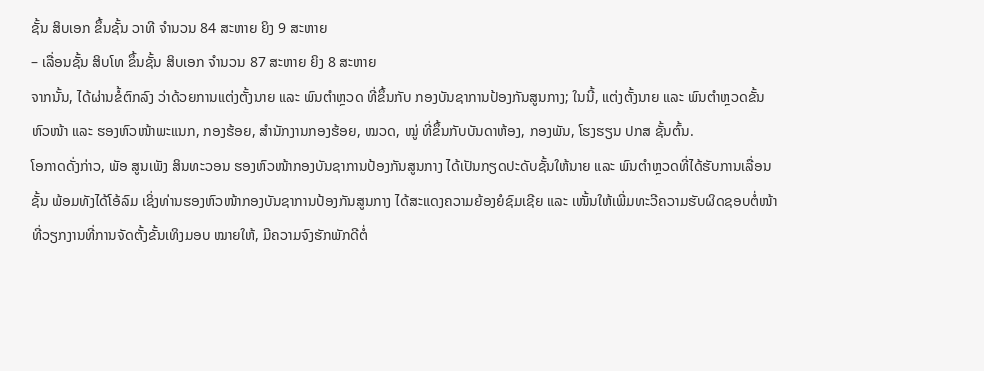ຊັ້ນ ສິບເອກ ຂຶ້ນຊັ້ນ ວາທີ ຈໍານວນ 84 ສະຫາຍ ຍິງ 9 ສະຫາຍ
– ເລື່ອນຊັ້ນ ສິບໂທ ຂຶ້ນຊັ້ນ ສິບເອກ ຈໍານວນ 87 ສະຫາຍ ຍິງ 8 ສະຫາຍ
ຈາກນັ້ນ, ໄດ້ຜ່ານຂໍ້ຕົກລົງ ວ່າດ້ວຍການແຕ່ງຕັ້ງນາຍ ແລະ ພົນຕໍາຫຼວດ ທີ່ຂຶ້ນກັບ ກອງບັນຊາການປ້ອງກັນສູນກາງ; ໃນນີ້, ແຕ່ງຕັ້ງນາຍ ແລະ ພົນຕໍາຫຼວດຂັ້ນຫົວໜ້າ ແລະ ຮອງຫົວໜ້າພະແນກ, ກອງຮ້ອຍ, ສໍານັກງານກອງຮ້ອຍ, ໝວດ, ໝູ່ ທີ່ຂຶ້ນກັບບັນດາຫ້ອງ, ກອງພັນ, ໂຮງຮຽນ ປກສ ຊັ້ນຕົ້ນ.
ໂອກາດດັ່ງກ່າວ, ພັອ ສູນເພັງ ສິນທະວອນ ຮອງຫົວໜ້າກອງບັນຊາການປ້ອງກັນສູນກາງ ໄດ້ເປັນກຽດປະດັບຊັ້ນໃຫ້ນາຍ ແລະ ພົນຕໍາຫຼວດທີ່ໄດ້ຮັບການເລື່ອນຊັ້ນ ພ້ອມທັງໄດ້ໂອ້ລົມ ເຊິ່ງທ່ານຮອງຫົວໜ້າກອງບັນຊາການປ້ອງກັນສູນກາງ ໄດ້ສະແດງຄວາມຍ້ອງຍໍຊົມເຊີຍ ແລະ ເໜັ້ນໃຫ້ເພີ່ມທະວີຄວາມຮັບຜິດຊອບຕໍ່ໜ້າທີ່ວຽກງານທີ່ການຈັດຕັ້ງຂັ້ນເທິງມອບ ໝາຍໃຫ້, ມີຄວາມຈົງຮັກພັກດີຕໍ່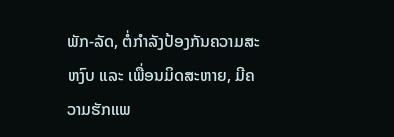ພັກ-ລັດ, ຕໍ່ກໍາລັງປ້ອງກັນຄວາມສະຫງົບ ແລະ ເພື່ອນມິດສະຫາຍ, ມີຄວາມຮັກແພ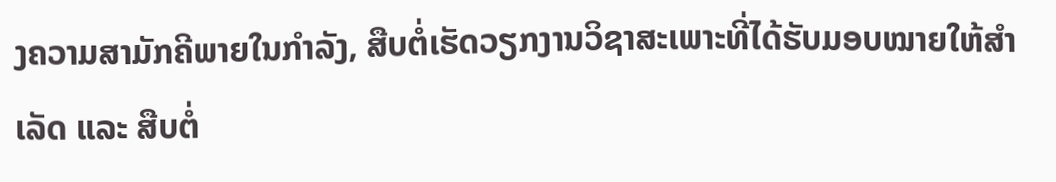ງຄວາມສາມັກຄີພາຍໃນກຳລັງ, ສືບຕໍ່ເຮັດວຽກງານວິຊາສະເພາະທີ່ໄດ້ຮັບມອບໝາຍໃຫ້ສຳເລັດ ແລະ ສືບຕໍ່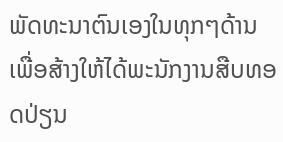ພັດທະນາຕົນເອງໃນທຸກໆດ້ານ ເພື່ອສ້າງໃຫ້ໄດ້ພະນັກງານສືບທອດປ່ຽນ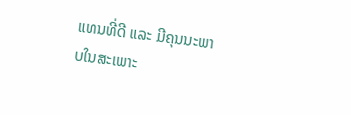ແທນທີ່ດີ ແລະ ມີຄຸນນະພາບໃນສະເພາະ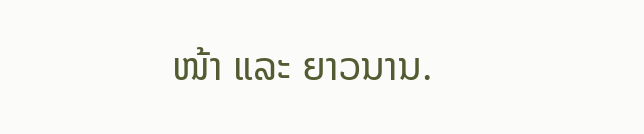ໜ້າ ແລະ ຍາວນານ.